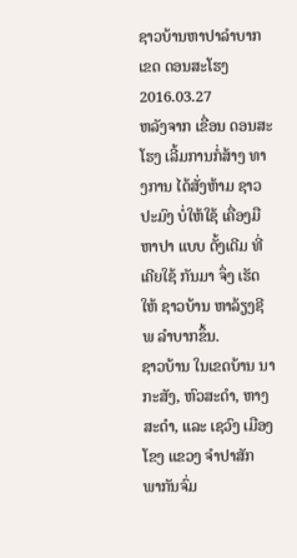ຊາວບ້ານຫາປາລໍາບາກເຂດ ດອນສະໂຮງ
2016.03.27
ຫລັງຈາກ ເຂື່ອນ ດອນສະໂຮງ ເລີ້ມການກໍ່ສ້າງ ທາງການ ໄດ້ສັ່ງຫ້າມ ຊາວປະມົງ ບໍ່ໃຫ້ໃຊ້ ເຄື່ອງມື ຫາປາ ແບບ ດັ້ງເດີມ ທີ່ເຄີຍໃຊ້ ກັນມາ ຈຶ່ງ ເຮັດໃຫ້ ຊາວບ້ານ ຫາລ້ຽງຊີພ ລໍາບາກຂຶ້ນ.
ຊາວບ້ານ ໃນເຂດບ້ານ ນາກະສັງ, ຫົວສະດຳ, ຫາງສະດຳ, ແລະ ເຊວົງ ເມືອງໂຂງ ແຂວງ ຈຳປາສັກ ພາກັນຈົ່ມ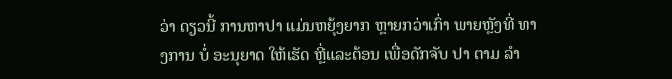ວ່າ ດຽວນີ້ ການຫາປາ ແມ່ນຫຍຸ້ງຍາກ ຫຼາຍກວ່າເກົ່າ ພາຍຫຼັງທີ່ ທາງການ ບໍ່ ອະນຸຍາດ ໃຫ້ເຮັດ ຫຼີ່ແລະຕ້ອນ ເພື່ອດັກຈັບ ປາ ຕາມ ລຳ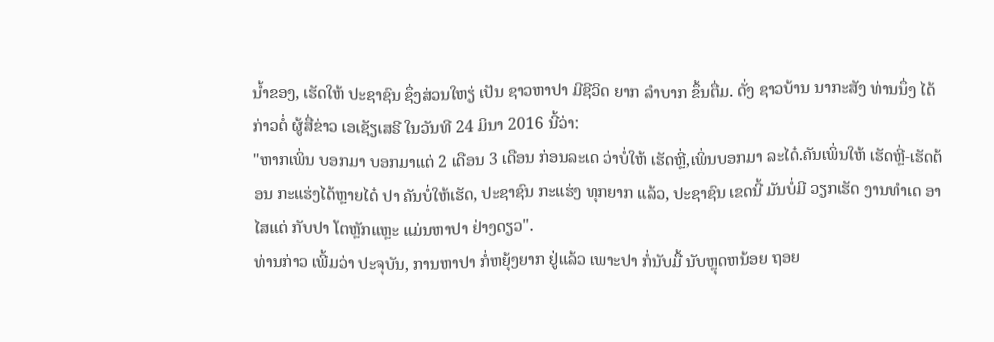ນ້ຳຂອງ, ເຮັດໃຫ້ ປະຊາຊົນ ຊຶ່ງສ່ວນໃຫຽ່ ເປັນ ຊາວຫາປາ ມີຊີວິດ ຍາກ ລຳບາກ ຂຶ້ນຕື່ມ. ດັ່ງ ຊາວບ້ານ ນາກະສັງ ທ່ານນຶ່ງ ໄດ້ກ່າວຕໍ່ ຜູ້ສື່ຂ່າວ ເອເຊັຽເສຣີ ໃນວັນທີ 24 ມິນາ 2016 ນີ້ວ່າ:
"ຫາກເພິ່ນ ບອກມາ ບອກມາແຕ່ 2 ເດືອນ 3 ເດືອນ ກ່ອນລະເດ ວ່າບໍ່ໃຫ້ ເຮັດຫຼີ່,ເພິ່ນບອກມາ ລະໄດ໋.ຄັນເພິ່ນໃຫ້ ເຮັດຫຼີ່-ເຮັດຕ້ອນ ກະແຮ່ງໄດ້ຫຼາຍໄດ໋ ປາ ຄັນບໍ່ໃຫ້ເຮັດ, ປະຊາຊົນ ກະແຮ່ງ ທຸກຍາກ ແລ້ວ, ປະຊາຊົນ ເຂດນີ້ ມັນບໍ່ມີ ວຽກເຮັດ ງານທຳເດ ອາໄສແຕ່ ກັບປາ ໂຕຫຼັກແຫຼະ ແມ່ນຫາປາ ຢ່າງດຽວ".
ທ່ານກ່າວ ເພີ້ມວ່າ ປະຈຸບັນ, ການຫາປາ ກໍ່ຫຍຸ້ງຍາກ ຢູ່ແລ້ວ ເພາະປາ ກໍ່ນັບມື້ ນັບຫຼຸດຫນ້ອຍ ຖອຍ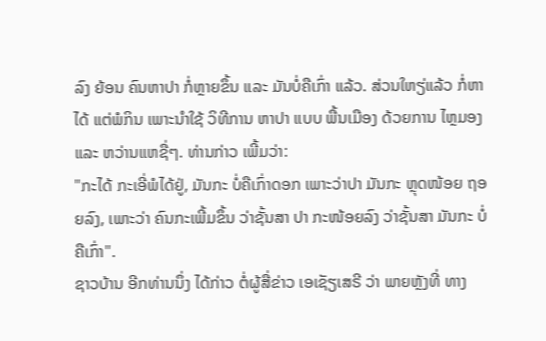ລົງ ຍ້ອນ ຄົນຫາປາ ກໍ່ຫຼາຍຂຶ້ນ ແລະ ມັນບໍ່ຄືເກົ່າ ແລ້ວ. ສ່ວນໃຫຽ່ແລ້ວ ກໍ່ຫາໄດ້ ແຕ່ພໍກິນ ເພາະນຳໃຊ້ ວິທີການ ຫາປາ ແບບ ພື້ນເມືອງ ດ້ວຍການ ໄຫຼມອງ ແລະ ຫວ່ານແຫຊື່ໆ. ທ່ານກ່າວ ເພີ້ມວ່າ:
"ກະໄດ້ ກະເອີ່ພໍໄດ້ຢູ່, ມັນກະ ບໍ່ຄືເກົ່າດອກ ເພາະວ່າປາ ມັນກະ ຫຼຸດໜ້ອຍ ຖອຍລົງ, ເພາະວ່າ ຄົນກະເພີ້ມຂຶ້ນ ວ່າຊັ້ນສາ ປາ ກະໜ້ອຍລົງ ວ່າຊັ້ນສາ ມັນກະ ບໍ່ຄືເກົ່າ".
ຊາວບ້ານ ອີກທ່ານນຶ່ງ ໄດ້ກ່າວ ຕໍ່ຜູ້ສື່ຂ່າວ ເອເຊັຽເສຣີ ວ່າ ພາຍຫຼັງທີ່ ທາງ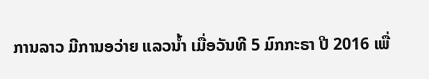ການລາວ ມີການອວ່າຍ ແລວນ້ຳ ເມື່ອວັນທີ 5 ມົກກະຣາ ປີ 2016 ເພື່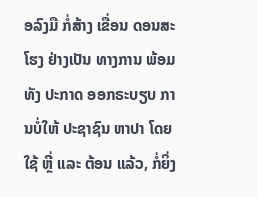ອລົງມື ກໍ່ສ້າງ ເຂື່ອນ ດອນສະໂຮງ ຢ່າງເປັນ ທາງການ ພ້ອມທັງ ປະກາດ ອອກຣະບຽບ ການບໍ່ໃຫ້ ປະຊາຊົນ ຫາປາ ໂດຍໃຊ້ ຫຼີ່ ແລະ ຕ້ອນ ແລ້ວ, ກໍ່ຍິ່ງ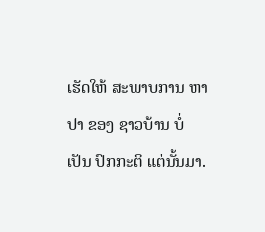ເຮັດໃຫ້ ສະພາບການ ຫາປາ ຂອງ ຊາວບ້ານ ບໍ່ເປັນ ປົກກະຕິ ແຕ່ນັ້ນມາ.